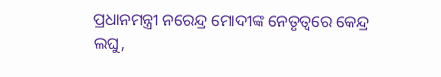ପ୍ରଧାନମନ୍ତ୍ରୀ ନରେନ୍ଦ୍ର ମୋଦୀଙ୍କ ନେତୃତ୍ୱରେ କେନ୍ଦ୍ର ଲଘୁ,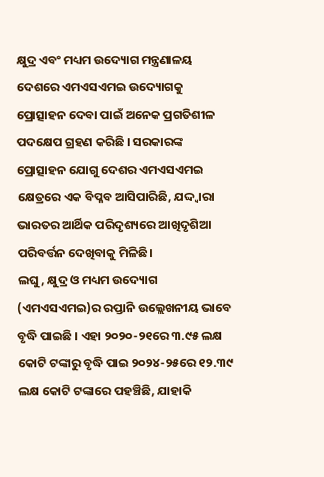କ୍ଷୁଦ୍ର ଏବଂ ମଧ୍ୟମ ଉଦ୍ୟୋଗ ମନ୍ତ୍ରଣାଳୟ ଦେଶରେ ଏମଏସଏମଇ ଉଦ୍ୟୋଗକୁ ପ୍ରୋତ୍ସାହନ ଦେବା ପାଇଁ ଅନେକ ପ୍ରଗତିଶୀଳ ପଦକ୍ଷେପ ଗ୍ରହଣ କରିଛି । ସରକାରଙ୍କ ପ୍ରୋତ୍ସାହନ ଯୋଗୁ ଦେଶର ଏମଏସଏମଇ କ୍ଷେତ୍ରରେ ଏକ ବିପ୍ଳବ ଆସିପାରିଛି, ଯଦ୍ଦ୍ୱାରା ଭାରତର ଆର୍ଥିକ ପରିଦୃଶ୍ୟରେ ଆଖିଦୃଶିଆ ପରିବର୍ତ୍ତନ ଦେଖିବାକୁ ମିଳିଛି।
ଲଘୁ, କ୍ଷୁଦ୍ର ଓ ମଧ୍ୟମ ଉଦ୍ୟୋଗ (ଏମଏସଏମଇ)ର ରପ୍ତାନି ଉଲ୍ଲେଖନୀୟ ଭାବେ ବୃଦ୍ଧି ପାଇଛି । ଏହା ୨୦୨୦-୨୧ରେ ୩.୯୫ ଲକ୍ଷ କୋଟି ଟଙ୍କାରୁ ବୃଦ୍ଧି ପାଇ ୨୦୨୪-୨୫ରେ ୧୨.୩୯ ଲକ୍ଷ କୋଟି ଟଙ୍କାରେ ପହଞ୍ଚିଛି, ଯାହାକି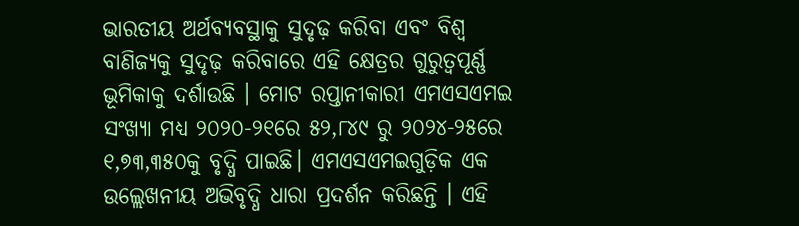ଭାରତୀୟ ଅର୍ଥବ୍ୟବସ୍ଥାକୁ ସୁଦୃଢ଼ କରିବା ଏବଂ ବିଶ୍ୱ ବାଣିଜ୍ୟକୁ ସୁଦୃଢ଼ କରିବାରେ ଏହି କ୍ଷେତ୍ରର ଗୁରୁତ୍ୱପୂର୍ଣ୍ଣ ଭୂମିକାକୁ ଦର୍ଶାଉଛି । ମୋଟ ରପ୍ତାନୀକାରୀ ଏମଏସଏମଇ ସଂଖ୍ୟା ମଧ୍ୟ ୨୦୨୦-୨୧ରେ ୫୨,୮୪୯ ରୁ ୨୦୨୪-୨୫ରେ ୧,୭୩,୩୫୦କୁ ବୃଦ୍ଧି ପାଇଛି। ଏମଏସଏମଇଗୁଡ଼ିକ ଏକ ଉଲ୍ଲେଖନୀୟ ଅଭିବୃଦ୍ଧି ଧାରା ପ୍ରଦର୍ଶନ କରିଛନ୍ତି । ଏହି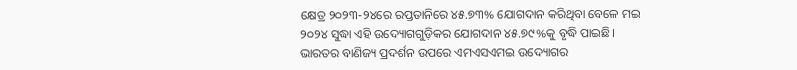କ୍ଷେତ୍ର ୨୦୨୩-୨୪ରେ ରପ୍ତତାନିରେ ୪୫.୭୩% ଯୋଗଦାନ କରିଥିବା ବେଳେ ମଇ ୨୦୨୪ ସୁଦ୍ଧା ଏହି ଉଦ୍ୟୋଗଗୁଡ଼ିକର ଯୋଗଦାନ ୪୫.୭୯%କୁ ବୃଦ୍ଧି ପାଇଛି। ଭାରତର ବାଣିଜ୍ୟ ପ୍ରଦର୍ଶନ ଉପରେ ଏମଏସଏମଇ ଉଦ୍ୟୋଗର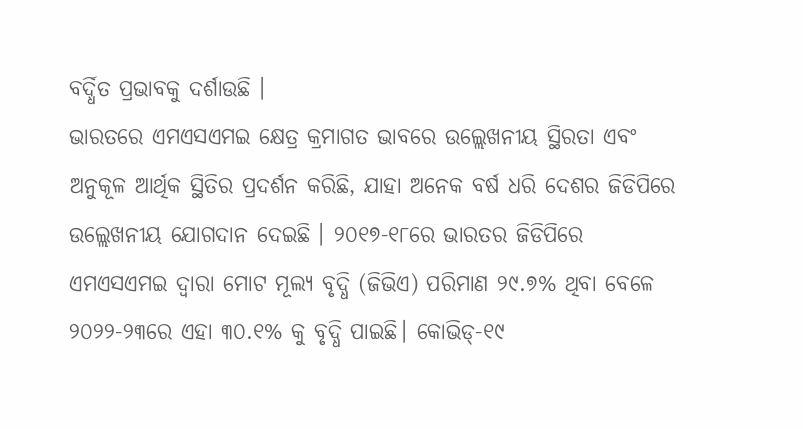ବର୍ଦ୍ଧିତ ପ୍ରଭାବକୁ ଦର୍ଶାଉଛି ।
ଭାରତରେ ଏମଏସଏମଇ କ୍ଷେତ୍ର କ୍ରମାଗତ ଭାବରେ ଉଲ୍ଲେଖନୀୟ ସ୍ଥିରତା ଏବଂ ଅନୁକୂଳ ଆର୍ଥିକ ସ୍ଥିତିର ପ୍ରଦର୍ଶନ କରିଛି, ଯାହା ଅନେକ ବର୍ଷ ଧରି ଦେଶର ଜିଡିପିରେ ଉଲ୍ଲେଖନୀୟ ଯୋଗଦାନ ଦେଇଛି । ୨୦୧୭-୧୮ରେ ଭାରତର ଜିଡିପିରେ ଏମଏସଏମଇ ଦ୍ୱାରା ମୋଟ ମୂଲ୍ୟ ବୃଦ୍ଧି (ଜିଭିଏ) ପରିମାଣ ୨୯.୭% ଥିବା ବେଳେ ୨୦୨୨-୨୩ରେ ଏହା ୩୦.୧% କୁ ବୃଦ୍ଧି ପାଇଛି। କୋଭିଡ୍-୧୯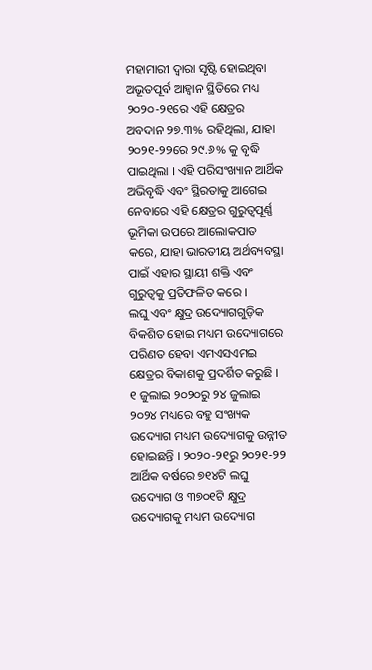ମହାମାରୀ ଦ୍ୱାରା ସୃଷ୍ଟି ହୋଇଥିବା ଅଭୂତପୂର୍ବ ଆହ୍ୱାନ ସ୍ଥିତିରେ ମଧ୍ୟ ୨୦୨୦-୨୧ରେ ଏହି କ୍ଷେତ୍ରର ଅବଦାନ ୨୭.୩% ରହିଥିଲା, ଯାହା ୨୦୨୧-୨୨ରେ ୨୯.୬% କୁ ବୃଦ୍ଧି ପାଇଥିଲା । ଏହି ପରିସଂଖ୍ୟାନ ଆର୍ଥିକ ଅଭିବୃଦ୍ଧି ଏବଂ ସ୍ଥିରତାକୁ ଆଗେଇ ନେବାରେ ଏହି କ୍ଷେତ୍ରର ଗୁରୁତ୍ୱପୂର୍ଣ୍ଣ ଭୂମିକା ଉପରେ ଆଲୋକପାତ କରେ, ଯାହା ଭାରତୀୟ ଅର୍ଥବ୍ୟବସ୍ଥା ପାଇଁ ଏହାର ସ୍ଥାୟୀ ଶକ୍ତି ଏବଂ ଗୁରୁତ୍ୱକୁ ପ୍ରତିଫଳିତ କରେ ।
ଲଘୁ ଏବଂ କ୍ଷୁଦ୍ର ଉଦ୍ୟୋଗଗୁଡ଼ିକ ବିକଶିତ ହୋଇ ମଧ୍ୟମ ଉଦ୍ୟୋଗରେ ପରିଣତ ହେବା ଏମଏସଏମଇ କ୍ଷେତ୍ରର ବିକାଶକୁ ପ୍ରଦର୍ଶିତ କରୁଛି । ୧ ଜୁଲାଇ ୨୦୨୦ରୁ ୨୪ ଜୁଲାଇ ୨୦୨୪ ମଧ୍ୟରେ ବହୁ ସଂଖ୍ୟକ ଉଦ୍ୟୋଗ ମଧ୍ୟମ ଉଦ୍ୟୋଗକୁ ଉନ୍ନୀତ ହୋଇଛନ୍ତି । ୨୦୨୦-୨୧ରୁ ୨୦୨୧-୨୨ ଆର୍ଥିକ ବର୍ଷରେ ୭୧୪ଟି ଲଘୁ ଉଦ୍ୟୋଗ ଓ ୩୭୦୧ଟି କ୍ଷୁଦ୍ର ଉଦ୍ୟୋଗକୁ ମଧ୍ୟମ ଉଦ୍ୟୋଗ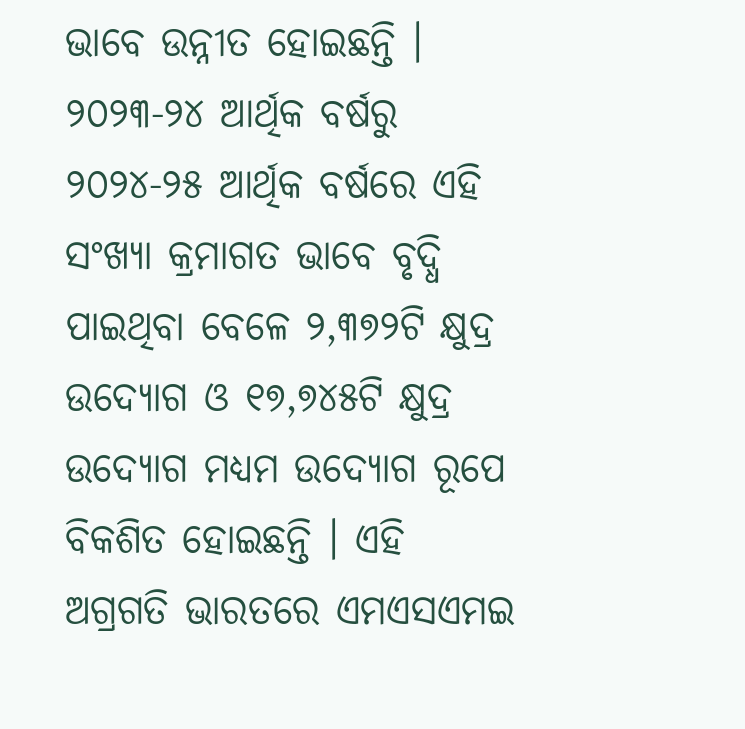ଭାବେ ଉନ୍ନୀତ ହୋଇଛନ୍ତି । ୨୦୨୩-୨୪ ଆର୍ଥିକ ବର୍ଷରୁ ୨୦୨୪-୨୫ ଆର୍ଥିକ ବର୍ଷରେ ଏହି ସଂଖ୍ୟା କ୍ରମାଗତ ଭାବେ ବୃଦ୍ଧି ପାଇଥିବା ବେଳେ ୨,୩୭୨ଟି କ୍ଷୁଦ୍ର ଉଦ୍ୟୋଗ ଓ ୧୭,୭୪୫ଟି କ୍ଷୁଦ୍ର ଉଦ୍ୟୋଗ ମଧ୍ୟମ ଉଦ୍ୟୋଗ ରୂପେ ବିକଶିତ ହୋଇଛନ୍ତି । ଏହି ଅଗ୍ରଗତି ଭାରତରେ ଏମଏସଏମଇ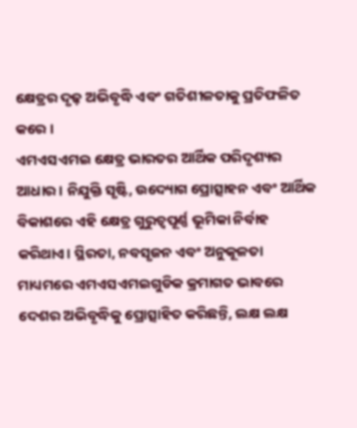କ୍ଷେତ୍ରର ଦୃଢ଼ ଅଭିବୃଦ୍ଧି ଏବଂ ଗତିଶୀଳତାକୁ ପ୍ରତିଫଳିତ କରେ ।
ଏମଏସଏମଇ କ୍ଷେତ୍ର ଭାରତର ଆର୍ଥିକ ପରିଦୃଶ୍ୟର ଆଧାର। ନିଯୁକ୍ତି ସୃଷ୍ଟି, ଉଦ୍ୟୋଗ ପ୍ରୋତ୍ସାହନ ଏବଂ ଆର୍ଥିକ ବିକାଶରେ ଏହି କ୍ଷେତ୍ର ଗୁରୁତ୍ୱପୂର୍ଣ୍ଣ ଭୂମିକା ନିର୍ବାହ କରିଥାଏ। ସ୍ଥିରତା, ନବସୃଜନ ଏବଂ ଅନୁକୂଳତା ମାଧ୍ୟମରେ ଏମଏସଏମଇଗୁଡିକ କ୍ରମାଗତ ଭାବରେ ଦେଶର ଅଭିବୃଦ୍ଧିକୁ ପ୍ରୋତ୍ସାହିତ କରିଛନ୍ତି, ଲକ୍ଷ ଲକ୍ଷ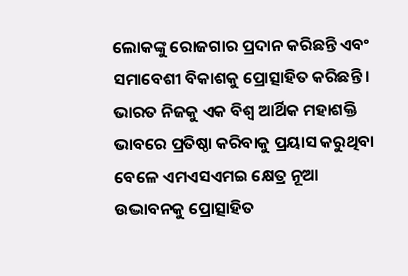ଲୋକଙ୍କୁ ରୋଜଗାର ପ୍ରଦାନ କରିଛନ୍ତି ଏବଂ ସମାବେଶୀ ବିକାଶକୁ ପ୍ରୋତ୍ସାହିତ କରିଛନ୍ତି । ଭାରତ ନିଜକୁ ଏକ ବିଶ୍ୱ ଆର୍ଥିକ ମହାଶକ୍ତି ଭାବରେ ପ୍ରତିଷ୍ଠା କରିବାକୁ ପ୍ରୟାସ କରୁଥିବା ବେଳେ ଏମଏସଏମଇ କ୍ଷେତ୍ର ନୂଆ ଉଦ୍ଭାବନକୁ ପ୍ରୋତ୍ସାହିତ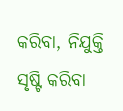କରିବା, ନିଯୁକ୍ତି ସୃଷ୍ଟି କରିବା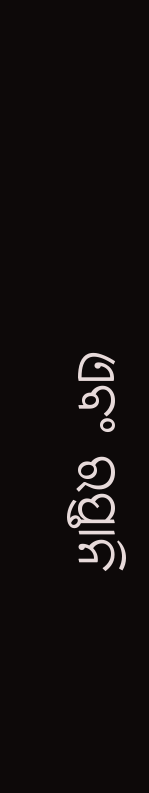ଏବଂ ରପ୍ତାନି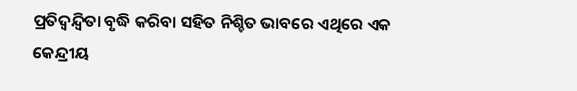ପ୍ରତିଦ୍ୱନ୍ଦ୍ୱିତା ବୃଦ୍ଧି କରିବା ସହିତ ନିଶ୍ଚିତ ଭାବରେ ଏଥିରେ ଏକ କେନ୍ଦ୍ରୀୟ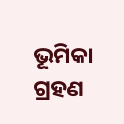ଭୂମିକା ଗ୍ରହଣ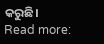କରୁଛି।
Read more: